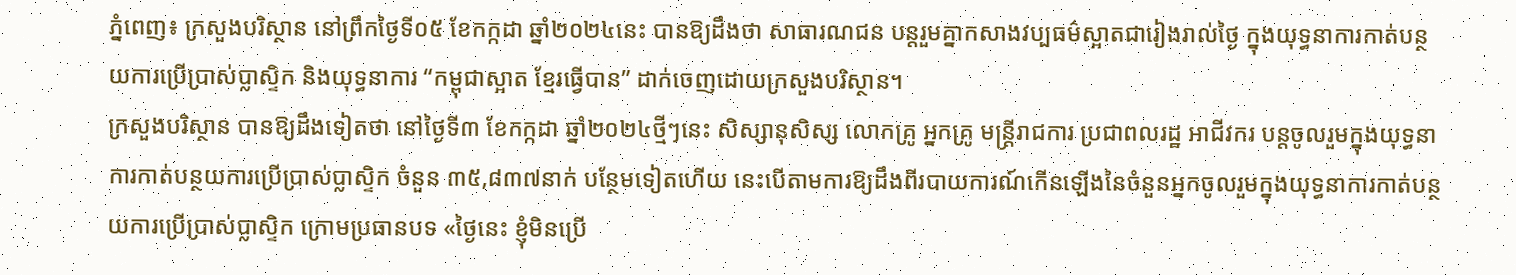ភ្នំពេញ៖ ក្រសួងបរិស្ថាន នៅព្រឹកថ្ងៃទី០៥ ខែកក្កដា ឆ្នាំ២០២៤នេះ បានឱ្យដឹងថា សាធារណជន បន្តរួមគ្នាកសាងវប្បធម៌ស្អាតជារៀងរាល់ថ្ងៃ ក្នុងយុទ្ធនាការកាត់បន្ថយការប្រើប្រាស់ប្លាស្ទិក និងយុទ្ធនាការ “កម្ពុជាស្អាត ខ្មែរធ្វើបាន” ដាក់ចេញដោយក្រសួងបរិស្ថាន។
ក្រសួងបរិស្ថាន បានឱ្យដឹងទៀតថា នៅថ្ងៃទី៣ ខែកក្កដា ឆ្នាំ២០២៤ថ្មីៗនេះ សិស្សានុសិស្ស លោកគ្រូ អ្នកគ្រូ មន្ត្រីរាជការ ប្រជាពលរដ្ឋ អាជីវករ បន្តចូលរួមក្នុងយុទ្ធនាការកាត់បន្ថយការប្រើប្រាស់ប្លាស្ទិក ចំនួន ៣៥,៨៣៧នាក់ បន្ថែមទៀតហើយ នេះបើតាមការឱ្យដឹងពីរបាយការណ៍កើនឡើងនៃចំនួនអ្នកចូលរួមក្នុងយុទ្ធនាការកាត់បន្ថយការប្រើប្រាស់ប្លាស្ទិក ក្រោមប្រធានបទ «ថ្ងៃនេះ ខ្ញុំមិនប្រើ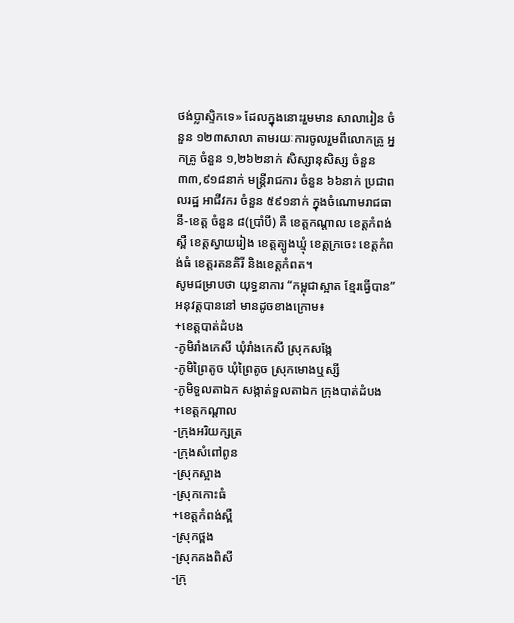ថង់ប្លាស្ទិកទេ» ដែលក្នុងនោះរួមមាន សាលារៀន ចំនួន ១២៣សាលា តាមរយៈការចូលរួមពីលោកគ្រូ អ្នកគ្រូ ចំនួន ១,២៦២នាក់ សិស្សានុសិស្ស ចំនួន ៣៣,៩១៨នាក់ មន្ត្រីរាជការ ចំនួន ៦៦នាក់ ប្រជាពលរដ្ឋ អាជីវករ ចំនួន ៥៩១នាក់ ក្នុងចំណោមរាជធានី-ខេត្ត ចំនួន ៨(ប្រាំបី) គឺ ខេត្តកណ្តាល ខេត្តកំពង់ស្ពឺ ខេត្តស្វាយរៀង ខេត្តត្បូងឃ្មុំ ខេត្តក្រចេះ ខេត្តកំពង់ធំ ខេត្តរតនគិរី និងខេត្តកំពត។
សូមជម្រាបថា យុទ្ធនាការ “កម្ពុជាស្អាត ខ្មែរធ្វើបាន” អនុវត្តបាននៅ មានដូចខាងក្រោម៖
+ខេត្ដបាត់ដំបង
-ភូមិរាំងកេសី ឃុំរាំងកេសី ស្រុកសង្កែ
-ភូមិព្រៃតូច ឃុំព្រៃតូច ស្រុកមោងឬស្សី
-ភូមិទួលតាឯក សង្កាត់ទួលតាឯក ក្រុងបាត់ដំបង
+ខេត្តកណ្តាល
-ក្រុងអរិយក្សត្រ
-ក្រុងសំពៅពូន
-ស្រុកស្អាង
-ស្រុកកោះធំ
+ខេត្តកំពង់ស្ពឺ
-ស្រុកថ្ពង
-ស្រុកគងពិសី
-ក្រុ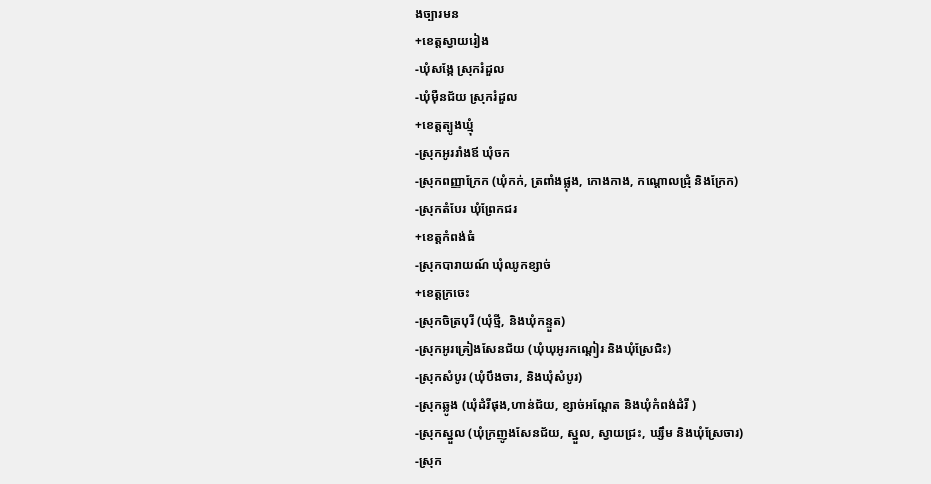ងច្បារមន
+ខេត្តស្វាយរៀង
-ឃុំសង្កែ ស្រុករំដួល
-ឃុំម៉ឺនជ័យ ស្រុករំដួល
+ខេត្តត្បូងឃ្មុំ
-ស្រុកអូររាំងឪ ឃុំចក
-ស្រុកពញ្ញាក្រែក (ឃុំកក់, ត្រពាំងផ្លុង, កោងកាង, កណ្ដោលជ្រុំ និងក្រែក)
-ស្រុកតំបែរ ឃុំព្រែកជរ
+ខេត្តកំពង់ធំ
-ស្រុកបារាយណ៍ ឃុំឈូកខ្សាច់
+ខេត្តក្រចេះ
-ស្រុកចិត្របុរី (ឃុំថ្មី, និងឃុំកន្ទួត)
-ស្រុកអូរគ្រៀងសែនជ័យ (ឃុំឃុអូរកណ្តៀរ និងឃុំស្រែជិះ)
-ស្រុកសំបូរ (ឃុំបឹងចារ, និងឃុំសំបូរ)
-ស្រុកឆ្លូង (ឃុំដំរីផុង,ហាន់ជ័យ, ខ្សាច់អណ្តែត និងឃុំកំពង់ដំរី )
-ស្រុកស្នួល (ឃុំក្រញូងសែនជ័យ, ស្នួល, ស្វាយជ្រះ, ឃ្សឹម និងឃុំស្រែចារ)
-ស្រុក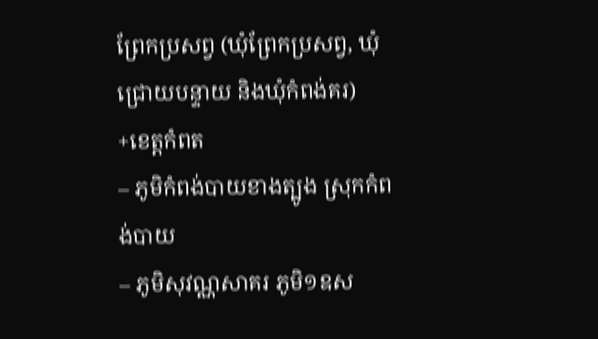ព្រែកប្រសព្វ (ឃុំព្រែកប្រសព្វ, ឃុំជ្រោយបន្ទាយ និងឃុំកំពង់គរ)
+ខេត្តកំពត
– ភូមិកំពង់បាយខាងត្បូង ស្រុកកំពង់បាយ
– ភូមិសុវណ្ណសាគរ ភូមិ១ឧស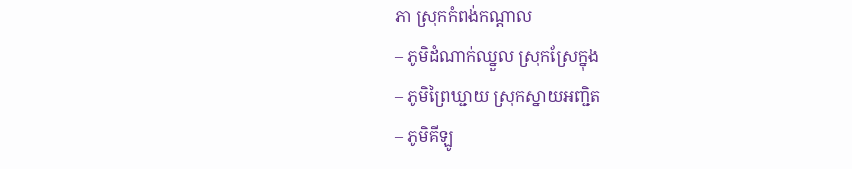ភា ស្រុកកំពង់កណ្តាល
– ភូមិដំណាក់ឈ្នួល ស្រុកស្រែក្នុង
– ភូមិព្រៃឃ្ជាយ ស្រុកស្នាយអញ្ជិត
– ភូមិគីឡូ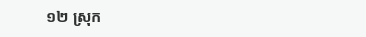១២ ស្រុក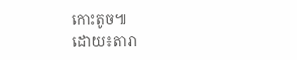កោះតូច៕
ដោយ៖តារា